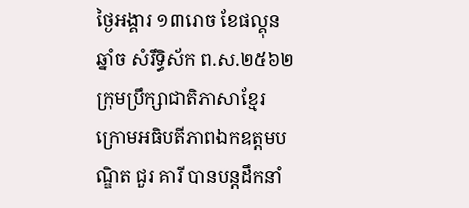ថ្ងៃអង្គារ ១៣រោច ខែផល្គុន ឆ្នាំច សំរឹទ្ធិស័ក ព.ស.២៥៦២ ក្រុមប្រឹក្សាជាតិភាសាខ្មែរ ក្រោមអធិបតីភាពឯកឧត្តមបណ្ឌិត ជួរ គារី បានបន្តដឹកនាំ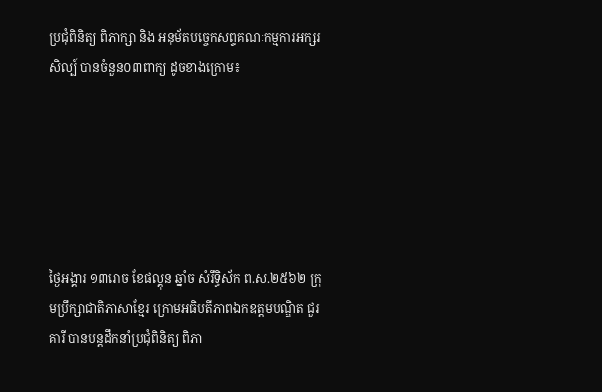ប្រជុំពិនិត្យ ពិភាក្សា និង អនុម័តបច្ចេកសព្ទគណៈកម្មការអក្សរសិល្ប៍ បានចំនួន០៣ពាក្យ ដូចខាងក្រោម៖






ថ្ងៃអង្គារ ១៣រោច ខែផល្គុន ឆ្នាំច សំរឹទ្ធិស័ក ព.ស.២៥៦២ ក្រុមប្រឹក្សាជាតិភាសាខ្មែរ ក្រោមអធិបតីភាពឯកឧត្តមបណ្ឌិត ជួរ គារី បានបន្តដឹកនាំប្រជុំពិនិត្យ ពិភា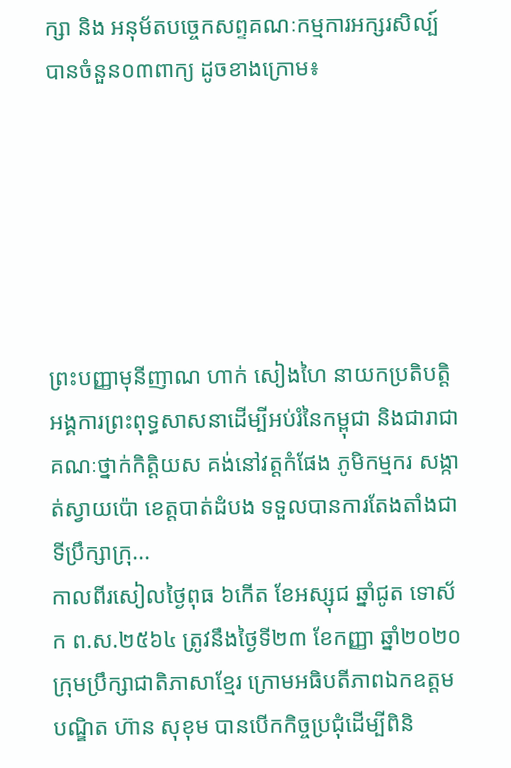ក្សា និង អនុម័តបច្ចេកសព្ទគណៈកម្មការអក្សរសិល្ប៍ បានចំនួន០៣ពាក្យ ដូចខាងក្រោម៖






ព្រះបញ្ញាមុនីញាណ ហាក់ សៀងហៃ នាយកប្រតិបត្តិអង្គការព្រះពុទ្ធសាសនាដើម្បីអប់រំនៃកម្ពុជា និងជារាជាគណៈថ្នាក់កិត្តិយស គង់នៅវត្តកំផែង ភូមិកម្មករ សង្កាត់ស្វាយប៉ោ ខេត្តបាត់ដំបង ទទួលបានការតែងតាំងជាទីប្រឹក្សាក្រុ...
កាលពីរសៀលថ្ងៃពុធ ៦កើត ខែអស្សុជ ឆ្នាំជូត ទោស័ក ព.ស.២៥៦៤ ត្រូវនឹងថ្ងៃទី២៣ ខែកញ្ញា ឆ្នាំ២០២០ ក្រុមប្រឹក្សាជាតិភាសាខ្មែរ ក្រោមអធិបតីភាពឯកឧត្តមបណ្ឌិត ហ៊ាន សុខុម បានបើកកិច្ចប្រជុំដើម្បីពិនិ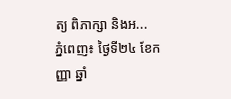ត្យ ពិភាក្សា និងអ...
ភ្នំពេញ៖ ថ្ងៃទី២៤ ខែកញ្ញា ឆ្នាំ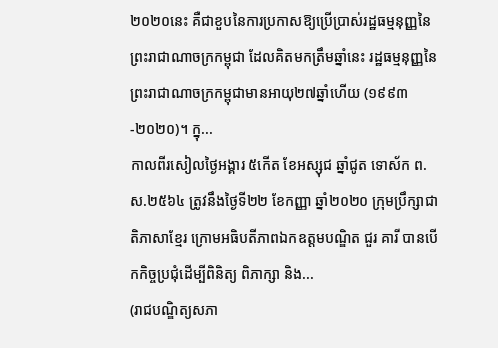២០២០នេះ គឺជាខួបនៃការប្រកាសឱ្យប្រើប្រាស់រដ្ឋធម្មនុញ្ញនៃព្រះរាជាណាចក្រកម្ពុជា ដែលគិតមកត្រឹមឆ្នាំនេះ រដ្ឋធម្មនុញ្ញនៃព្រះរាជាណាចក្រកម្ពុជាមានអាយុ២៧ឆ្នាំហើយ (១៩៩៣-២០២០)។ ក្នុ...
កាលពីរសៀលថ្ងៃអង្គារ ៥កើត ខែអស្សុជ ឆ្នាំជូត ទោស័ក ព.ស.២៥៦៤ ត្រូវនឹងថ្ងៃទី២២ ខែកញ្ញា ឆ្នាំ២០២០ ក្រុមប្រឹក្សាជាតិភាសាខ្មែរ ក្រោមអធិបតីភាពឯកឧត្តមបណ្ឌិត ជួរ គារី បានបើកកិច្ចប្រជុំដើម្បីពិនិត្យ ពិភាក្សា និង...
(រាជបណ្ឌិត្យសភា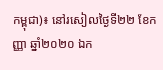កម្ពុជា)៖ នៅរសៀលថ្ងៃទី២២ ខែកញ្ញា ឆ្នាំ២០២០ ឯក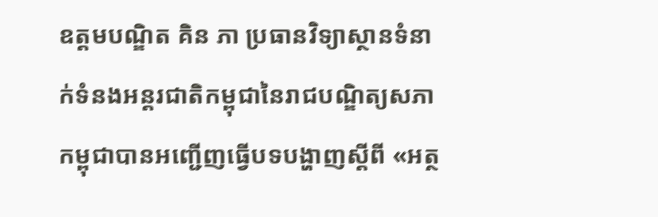ឧត្តមបណ្ឌិត គិន ភា ប្រធានវិទ្យាស្ថានទំនាក់ទំនងអន្តរជាតិកម្ពុជានៃរាជបណ្ឌិត្យសភាកម្ពុជាបានអញ្ជើញធ្វើបទបង្ហាញស្តីពី «អត្ថ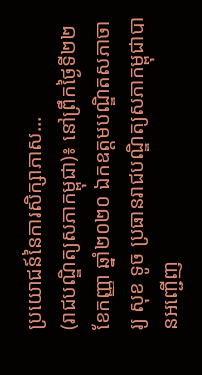ប្រយោជន៍នៃការសិក្សាភាស...
(រាជបណ្ឌិត្យសភាកម្ពុជា)៖ នៅព្រឹកថ្ងៃទី២២ ខែកញ្ញា ឆ្នាំ២០២០ ឯកឧត្តមបណ្ឌិតសភាចារ្យ សុខ ទូច ប្រធានរាជបណ្ឌិត្យសភាកម្ពុជាបានអញ្ជើញ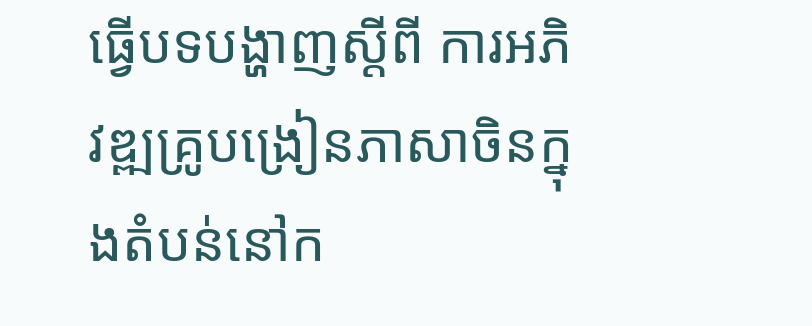ធ្វើបទបង្ហាញស្តីពី ការអភិវឌ្ឍគ្រូបង្រៀនភាសាចិនក្នុងតំបន់នៅក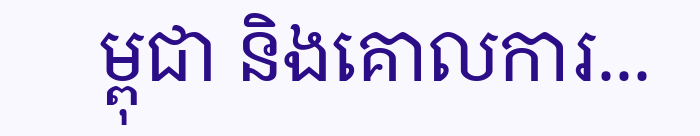ម្ពុជា និងគោលការ...